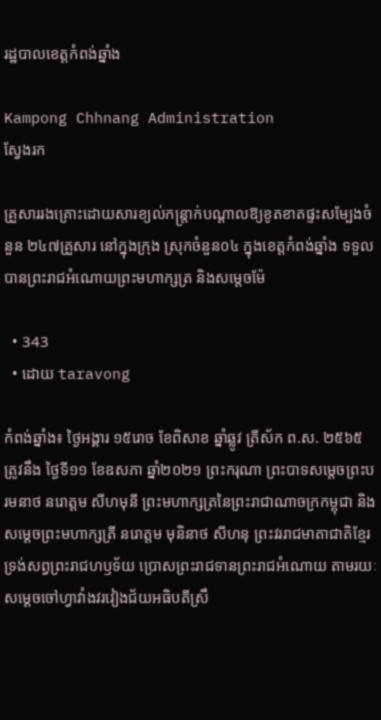រដ្ឋបាលខេត្តកំពង់ឆ្នាំង

Kampong Chhnang Administration
ស្វែងរក

គ្រួសាររងគ្រោះដោយសារខ្យល់កន្រ្តាក់បណ្តាលឱ្យខូតខាតផ្ទះសម្បែងចំនួន ២៤៧គ្រួសារ នៅក្នុងក្រុង ស្រុកចំនួន០៤ ក្នុងខេត្តកំពង់ឆ្នាំង ទទួលបានព្រះរាជអំណោយព្រះមហាក្សត្រ និងសម្តេចម៉ែ

  • 343
  • ដោយ taravong

កំពង់ឆ្នាំង៖ ថ្ងៃអង្គារ ១៥រោច ខែពិសាខ ឆ្នាំឆ្លូវ ត្រីស័ក ព.ស. ២៥៦៥ ត្រូវនឹង ថ្ងៃទី១១ ខែឧសភា ឆ្នាំ២០២១ ព្រះករុណា ព្រះបាទសម្ដេចព្រះបរមនាថ នរោត្តម សីហមុនី ព្រះមហាក្សត្រនៃព្រះរាជាណាចក្រកម្ពុជា និងសម្តេចព្រះមហាក្សត្រី នរោត្តម មុនិនាថ សីហនុ ព្រះវររាជមាតាជាតិខ្មែរ ទ្រង់សព្វព្រះរាជហឫទ័យ ប្រោសព្រះរាជទានព្រះរាជអំណោយ តាមរយៈសម្ដេចចៅហ្វាវាំងវរវៀងជ័យអធិបតីស្រឹ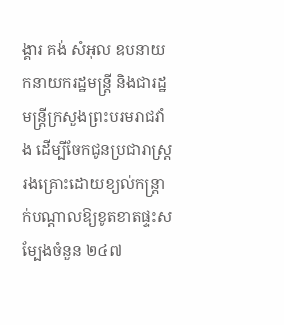ង្គារ គង់ សំអុល ឧបនាយកនាយករដ្ឋមន្ត្រី និងជារដ្ឋមន្ដ្រីក្រសួងព្រះបរមរាជវាំង ដើម្បីចែកជូនប្រជារាស្រ្តរងគ្រោះដោយខ្យល់កន្រ្តាក់បណ្តាលឱ្យខូតខាតផ្ទះសម្បែងចំនួន ២៤៧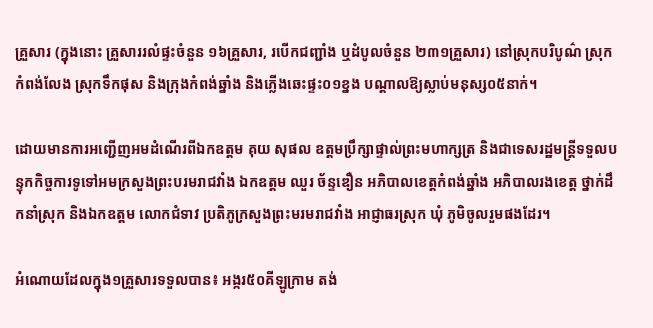គ្រួសារ (ក្នុងនោះ គ្រួសាររលំផ្ទះចំនួន ១៦គ្រួសារ, របើកជញ្ជាំង ឬដំបូលចំនួន ២៣១គ្រួសារ) នៅស្រុកបរិបូណ៌ ស្រុកកំពង់លែង ស្រុកទឹកផុស និងក្រុងកំពង់ឆ្នាំង និងភ្លើងឆេះផ្ទះ០១ខ្នង បណ្តាលឱ្យស្លាប់មនុស្ស០៥នាក់។

ដោយមានការអញ្ជើញអមដំណើរពីឯកឧត្តម គុយ សុផល ឧត្តមប្រឹក្សាផ្ទាល់ព្រះមហាក្សត្រ និងជាទេសរដ្ឋមន្ត្រីទទួលបន្ទុកកិច្ចការទូទៅអមក្រសួងព្រះបរមរាជវាំង ឯកឧត្តម ឈួរ ច័ន្ទឌឿន អភិបាលខេត្តកំពង់ឆ្នាំង អភិបាលរងខេត្ត ថ្នាក់ដឹកនាំស្រុក និងឯកឧត្តម លោកជំទាវ ប្រតិភូក្រសួងព្រះមរមរាជវាំង អាជ្ញាធរស្រុក ឃុំ ភូមិចូលរួមផងដែរ។

អំណោយដែលក្នុង១គ្រួសារទទួលបាន៖ អង្ករ៥០គីឡូក្រាម តង់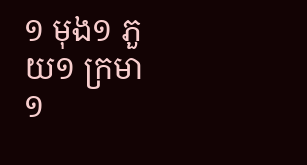១ មុង១ ភួយ១ ក្រមា១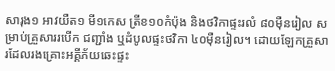សារុង១ អាវយឺត១ មី១កេស ត្រីខ១០កំប៉ុង និងថវិកាផ្ទះរលំ ៨០មុឺនរៀល សម្រាប់គ្រួសាររបើក ជញ្ជាំង ឬដំបូលផ្ទះថវិកា ៤០ម៉ឺនរៀល។ ដោយឡែកគ្រួសារដែលរងគ្រោះអគ្គីភ័យឆេះផ្ទះ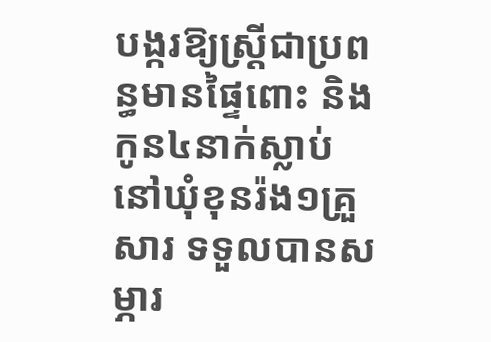បង្ករឱ្យស្រ្តីជាប្រពន្ធមានផ្ទៃពោះ និងកូន៤នាក់ស្លាប់នៅឃុំខុនរ៉ង១គ្រួសារ ទទួលបានសម្ភារ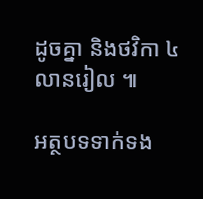ដូចគ្នា និងថវិកា ៤លានរៀល ៕

អត្ថបទទាក់ទង